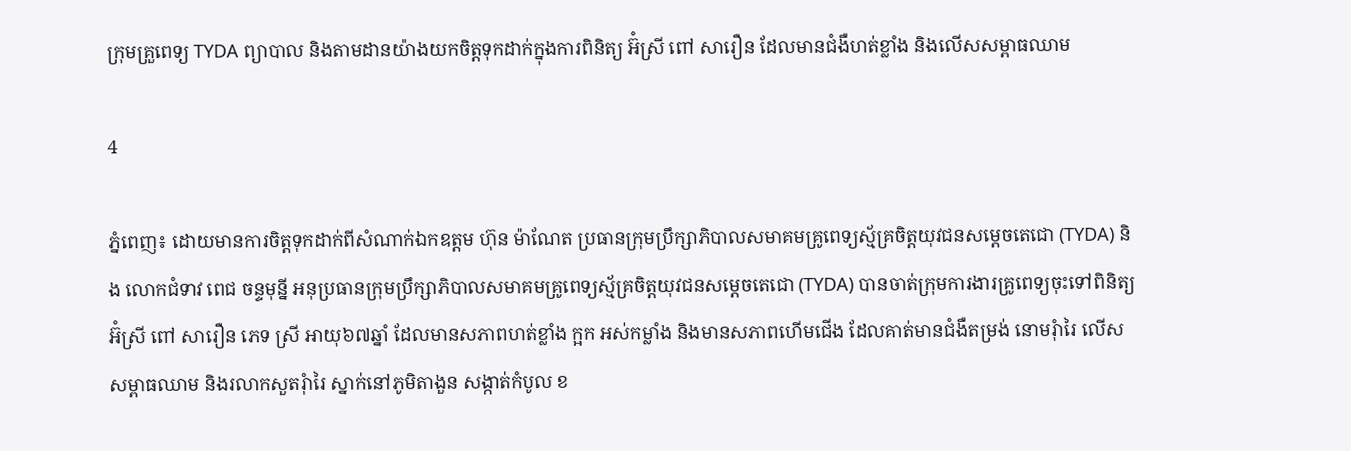ក្រុមគ្រួពេទ្យ TYDA ព្យាបាល និងតាមដានយ៉ាងយកចិត្តទុកដាក់ក្នុងការពិនិត្យ អ៊ំស្រី ពៅ សារឿន ដែលមានជំងឺហត់ខ្លាំង និងលេីសសម្ពាធឈាម

4

ភ្នំពេញ៖ ដោយមានការចិត្តទុកដាក់ពីសំណាក់ឯកឧត្ដម ហ៊ុន ម៉ាណែត ប្រធានក្រុមប្រឹក្សាភិបាលសមាគមគ្រូពេទ្យស្ម័គ្រចិត្តយុវជនសម្តេចតេជោ (TYDA) និង លោកជំទាវ ពេជ ចន្ទមុន្នី អនុប្រធានក្រុមប្រឹក្សាភិបាលសមាគមគ្រូពេទ្យស្ម័គ្រចិត្តយុវជនសម្តេចតេជោ (TYDA) បានចាត់ក្រុមការងារគ្រូពេទ្យចុះទៅពិនិត្យ អ៊ំស្រី ពៅ សារឿន ភេទ ស្រី អាយុ៦៧ឆ្នាំ ដែលមានសភាពហត់ខ្លាំង ក្អក អស់កម្លាំង និងមានសភាពហេីមជេីង ដែលគាត់មានជំងឺតម្រង់ នោមរុំារៃ លេីសសម្ពាធឈាម និងរលាកសួតរុំារៃ ស្នាក់នៅភូមិតាងួន សង្កាត់កំបូល ខ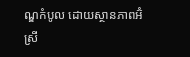ណ្ឌកំបូល ដោយស្ថានភាពអ៊ំស្រី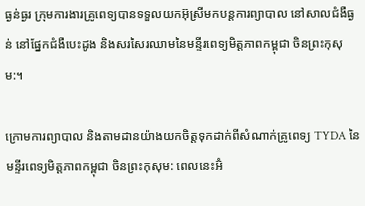ធ្ងន់ធ្ងរ ក្រុមការងារគ្រូពេទ្យបានទទួលយកអ៊ុស្រីមកបន្តការព្យាបាល នៅសាលជំងឺធ្ងន់ នៅផ្នែកជំងឺបេះដូង និងសរសៃរឈាមនៃមន្ទីរពេទ្យមិត្តភាពកម្ពុជា ចិនព្រះកុសុម:។

ក្រោមការព្យាបាល និងតាមដានយ៉ាងយកចិត្តទុកដាក់ពីសំណាក់គ្រូពេទ្យ TYDA នៃមន្ទីរពេទ្យមិត្តភាពកម្ពុជា ចិនព្រះកុសុម: ពេលនេះអ៊ំ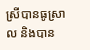ស្រីបានធូស្រាល និងបាន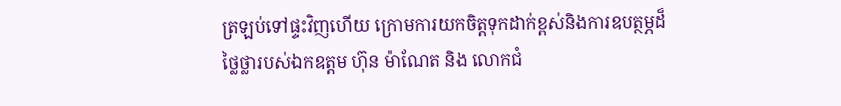ត្រឡប់ទៅផ្ទះវិញហើយ ក្រោមការយកចិត្តទុកដាក់ខ្ពស់និងការឧបត្ថម្ភដ៏ថ្លៃថ្លារបស់ឯកឧត្ដម ហ៊ុន ម៉ាណែត និង លោកជំ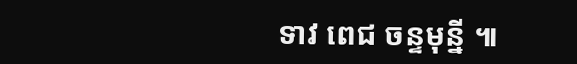ទាវ ពេជ ចន្ទមុន្នី ៕